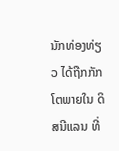ນັກທ່ອງທ່ຽວ ໄດ້ຖືກກັກໂຕພາຍໃນ ດິສນີແລນ ທີ່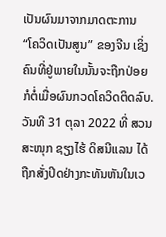ເປັນຜົນມາຈາກມາດຕະການ “ໂຄວິດເປັນສູນ” ຂອງຈີນ ເຊິ່ງຄົນທີ່ຢູ່ພາຍໃນນັ້ນຈະຖືກປ່ອຍກໍຕໍ່ເມື່ອຜົນກວດໂຄວິດຕິດລົບ.
ວັນທີ 31 ຕຸລາ 2022 ທີ່ ສວນສະໜຸກ ຊຽງໄຮ້ ດິສນີແລນ ໄດ້ຖືກສັ່ງປິດຢ່າງກະທັນຫັນໃນເວ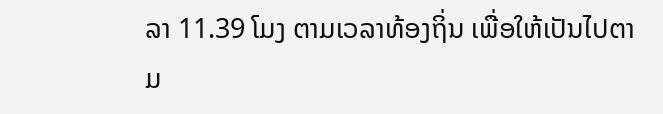ລາ 11.39 ໂມງ ຕາມເວລາທ້ອງຖິ່ນ ເພື່ອໃຫ້ເປັນໄປຕາມ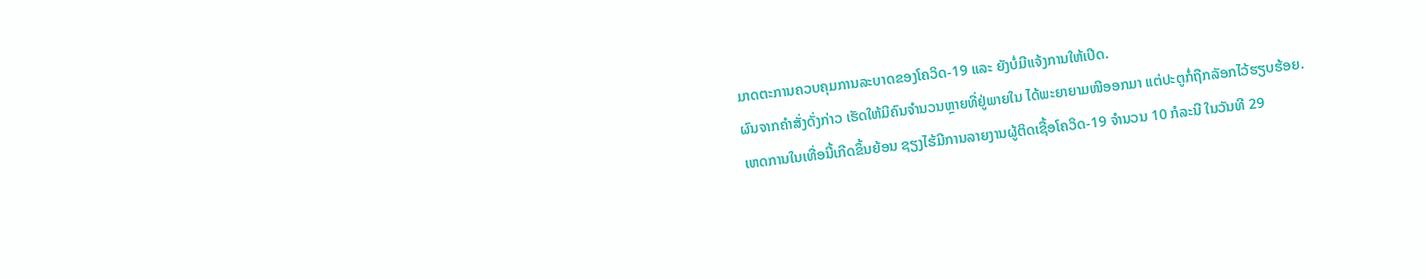ມາດຕະການຄວບຄຸມການລະບາດຂອງໂຄວິດ-19 ແລະ ຍັງບໍ່ມີແຈ້ງການໃຫ້ເປີດ.
ຜົນຈາກຄຳສັ່ງດັ່ງກ່າວ ເຮັດໃຫ້ມີຄົນຈຳນວນຫຼາຍທີ່ຢູ່ພາຍໃນ ໄດ້ພະຍາຍາມໜີອອກມາ ແຕ່ປະຕູກໍ່ຖືກລັອກໄວ້ຮຽບຮ້ອຍ.
ເຫດການໃນເທື່ອນີ້ເກີດຂຶ້ນຍ້ອນ ຊຽງໄຮ້ມີການລາຍງານຜູ້ຕິດເຊື້ອໂຄວິດ-19 ຈຳນວນ 10 ກໍລະນີ ໃນວັນທີ 29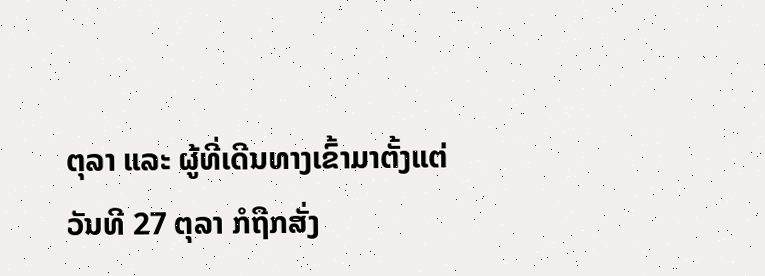ຕຸລາ ແລະ ຜູ້ທີ່ເດີນທາງເຂົ້າມາຕັ້ງແຕ່ວັນທີ 27 ຕຸລາ ກໍຖືກສັ່ງ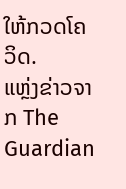ໃຫ້ກວດໂຄວິດ.
ແຫຼ່ງຂ່າວຈາກ The Guardian